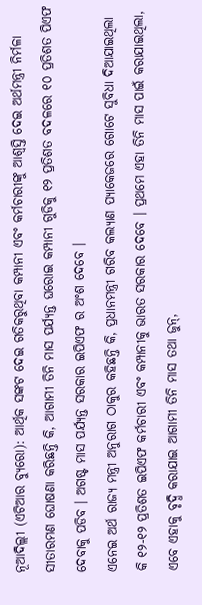ନୂଆଦିଲ୍ଲୀ (ଏଟିଆର ବ୍ୟୁରୋ): ଆର୍ଥିକ ସଙ୍କଟ ଦେଇ ଗତିକରୁଥିବା କମ୍ପାନୀ ଏବଂ କର୍ମଚାରୀଙ୍କୁ ଆଶ୍ୱସ୍ତି ଦେଇ ଅର୍ଥମନ୍ତ୍ରୀ ନିର୍ମଳା ସୀତାରମଣ ଘୋଷଣା କରିଛନ୍ତି କି, ଆଗାମୀ ତିନି ମାସ ପର୍ଯ୍ୟନ୍ତ ଘରୋଇ କମ୍ପାନୀ ଗୁଡିକୁ ୧୨ ପ୍ରତିଶତ ବଦଳରେ ୧୦ ପ୍ରତିଶତ ପିଏଫ ଦେବାକୁ ପଡିବ । ଅଗଷ୍ଟ ମାସ ପର୍ଯ୍ୟନ୍ତ ସରକାର ଇପିଏଫ ର ଅଂଶ ଦେବେ ।
ଏନେଇ ଅର୍ଥ ରାଜ୍ୟ ମନ୍ତ୍ରୀ ଅନୁରାଗ ଠାକୁର କହିଛନ୍ତି କି, ପ୍ରଧାନମନ୍ତ୍ରୀ ଗରିବ କଲ୍ୟାଣ ପ୍ୟାକେଜରେ ଗୋଟେ ସୁବିଧା ଦିଆଯାଇଥିଲା କି ୧୨-୧୨ ପ୍ରତିଶତ ଇପିଏଫ କର୍ମଚାରୀ ଏବଂ କମ୍ପାନୀକୁ ଭାରତ ସରକାର ଦେବେ । ପ୍ରଥମେ ଏହା ତିନି ମାସ ପାଇଁ କରାଯାଇଥିଲା, ଏବେ ଏହାକୁ ବୃଦ୍ଧି କରାଯାଇ ଆଗାମୀ ତିନି ମାସ ତଥା ଜୁନ୍,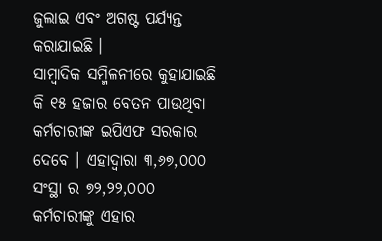ଜୁଲାଇ ଏବଂ ଅଗଷ୍ଟ ପର୍ଯ୍ୟନ୍ତ କରାଯାଇଛି ।
ସାମ୍ବାଦିକ ସମ୍ମିଳନୀରେ କୁହାଯାଇଛି କି ୧୫ ହଜାର ବେତନ ପାଉଥିବା କର୍ମଚାରୀଙ୍କ ଇପିଏଫ ସରକାର ଦେବେ । ଏହାଦ୍ୱାରା ୩,୬୭,୦୦୦ ସଂସ୍ଥା ର ୭୨,୨୨,୦୦୦ କର୍ମଚାରୀଙ୍କୁ ଏହାର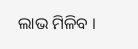ଲାଭ ମିଳିବ ।